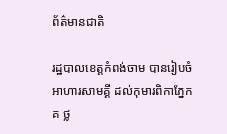ព័ត៌មានជាតិ

រដ្ឋបាលខេត្តកំពង់ចាម បានរៀបចំអាហារសាមគ្គី ដល់កុមារពិកាភ្នែក គ ថ្ល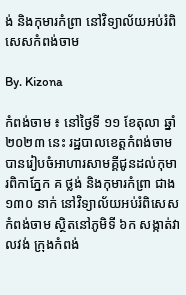ង់ និងកុមារកំព្រា នៅវិទ្យាល័យអប់រំពិសេសកំពង់ចាម

By. Kizona

កំពង់ចាម ៖ នៅថ្ងៃទី ១១ ខែតុលា ឆ្នាំ ២០២៣ នេះ រដ្ឋបាលខេត្តកំពង់ចាម បានរៀបចំអាហារសាមគ្គីជូនដល់កុមារពិកាភ្នែក គ ថ្លង់ និងកុមារកំព្រា ជាង ១៣០ នាក់ នៅវិទ្យាល័យអប់រំពិសេសកំពង់ចាម ស្ថិតនៅភូមិទី ៦ក សង្កាត់វាលវង់ ក្រុងកំពង់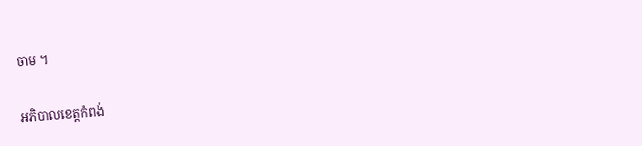ចាម ។

អភិបាលខេត្តកំពង់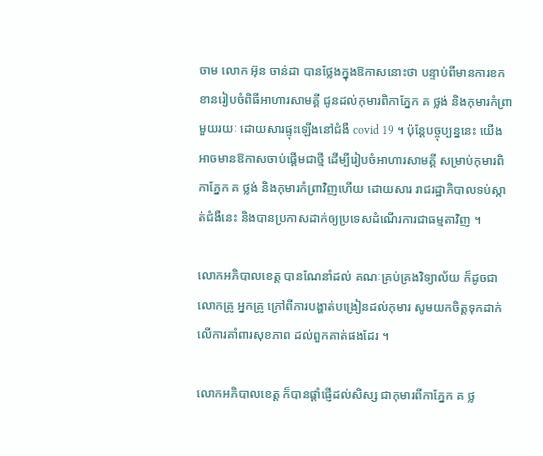ចាម លោក អ៊ុន ចាន់ដា បានថ្លែងក្នុងឱកាសនោះថា បន្ទាប់ពីមានការខកខានរៀបចំពិធីអាហារសាមគ្គី ជូនដល់កុមារពិកាភ្នែក គ ថ្លង់ និងកុមារកំព្រា មួយរយៈ ដោយសារផ្ទុះឡើងនៅជំងឺ covid 19 ។ ប៉ុន្តែបច្ចុប្បន្ននេះ យើងអាចមានឱកាសចាប់ផ្តើមជាថ្មី ដើម្បីរៀបចំអាហារសាមគ្គី សម្រាប់កុមារពិកាភ្នែក គ ថ្លង់ និងកុមារកំព្រាវិញហើយ ដោយសារ រាជរដ្ឋាភិបាលទប់ស្កាត់ជំងឺនេះ និងបានប្រកាសដាក់ឲ្យប្រទេសដំណើរការជាធម្មតាវិញ ។

លោកអភិបាលខេត្ត បានណែនាំដល់ គណៈគ្រប់គ្រងវិទ្យាល័យ ក៏ដូចជា លោកគ្រូ អ្នកគ្រូ ក្រៅពីការបង្ហាត់បង្រៀនដល់កុមារ សូមយកចិត្តទុកដាក់ លើការគាំពារសុខភាព ដល់ពួកគាត់ផងដែរ ។

លោកអភិបាលខេត្ត ក៏បានផ្ដាំផ្ញើដល់សិស្ស ជាកុមារពីកាភ្នែក គ ថ្ល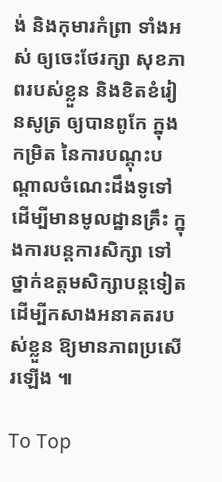ង់ និងកុមារកំព្រា ទាំងអស់ ឲ្យចេះថែរក្សា សុខភាពរបស់ខ្លួន និងខិតខំរៀនសូត្រ ឲ្យបានពូកែ ក្នុងកម្រិត នៃការបណ្ដុះបណ្ដាលចំណេះដឹងទូទៅ ដើម្បីមានមូលដ្ឋានគ្រឹះ ក្នុងការបន្តការសិក្សា ទៅថ្នាក់ឧត្តមសិក្សាបន្តទៀត ដើម្បីកសាងអនាគតរបស់ខ្លួន ឱ្យមានភាពប្រសើរឡើង ៕

To Top